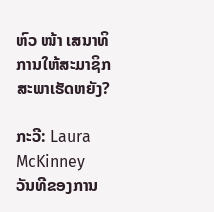ຫົວ ໜ້າ ເສນາທິການໃຫ້ສະມາຊິກສະພາເຮັດຫຍັງ?

ກະວີ: Laura McKinney
ວັນທີຂອງການ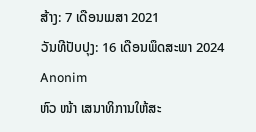ສ້າງ: 7 ເດືອນເມສາ 2021
ວັນທີປັບປຸງ: 16 ເດືອນພຶດສະພາ 2024
Anonim
ຫົວ ໜ້າ ເສນາທິການໃຫ້ສະ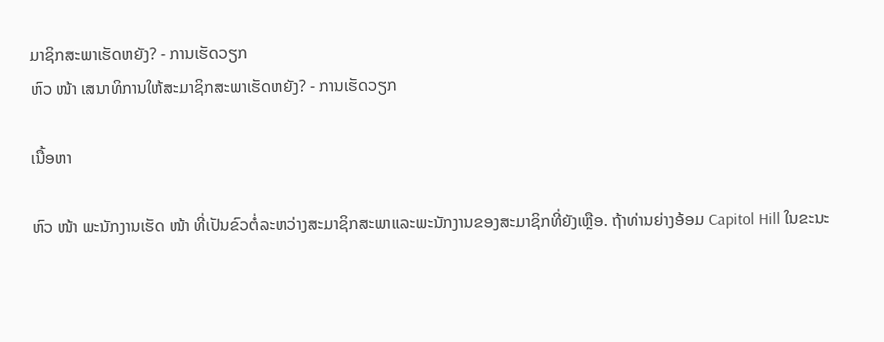ມາຊິກສະພາເຮັດຫຍັງ? - ການເຮັດວຽກ
ຫົວ ໜ້າ ເສນາທິການໃຫ້ສະມາຊິກສະພາເຮັດຫຍັງ? - ການເຮັດວຽກ

ເນື້ອຫາ

ຫົວ ໜ້າ ພະນັກງານເຮັດ ໜ້າ ທີ່ເປັນຂົວຕໍ່ລະຫວ່າງສະມາຊິກສະພາແລະພະນັກງານຂອງສະມາຊິກທີ່ຍັງເຫຼືອ. ຖ້າທ່ານຍ່າງອ້ອມ Capitol Hill ໃນຂະນະ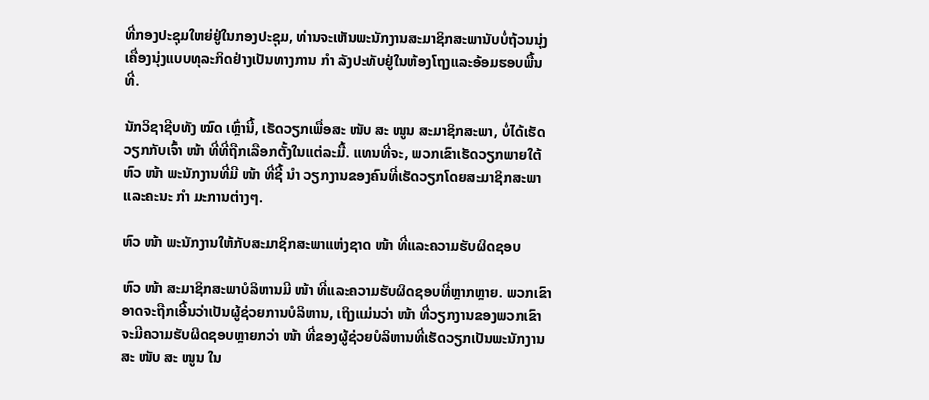ທີ່ກອງປະຊຸມໃຫຍ່ຢູ່ໃນກອງປະຊຸມ, ທ່ານຈະເຫັນພະນັກງານສະມາຊິກສະພານັບບໍ່ຖ້ວນນຸ່ງເຄື່ອງນຸ່ງແບບທຸລະກິດຢ່າງເປັນທາງການ ກຳ ລັງປະທັບຢູ່ໃນຫ້ອງໂຖງແລະອ້ອມຮອບພື້ນທີ່.

ນັກວິຊາຊີບທັງ ໝົດ ເຫຼົ່ານີ້, ເຮັດວຽກເພື່ອສະ ໜັບ ສະ ໜູນ ສະມາຊິກສະພາ, ບໍ່ໄດ້ເຮັດວຽກກັບເຈົ້າ ໜ້າ ທີ່ທີ່ຖືກເລືອກຕັ້ງໃນແຕ່ລະມື້. ແທນທີ່ຈະ, ພວກເຂົາເຮັດວຽກພາຍໃຕ້ຫົວ ໜ້າ ພະນັກງານທີ່ມີ ໜ້າ ທີ່ຊີ້ ນຳ ວຽກງານຂອງຄົນທີ່ເຮັດວຽກໂດຍສະມາຊິກສະພາແລະຄະນະ ກຳ ມະການຕ່າງໆ.

ຫົວ ໜ້າ ພະນັກງານໃຫ້ກັບສະມາຊິກສະພາແຫ່ງຊາດ ໜ້າ ທີ່ແລະຄວາມຮັບຜິດຊອບ

ຫົວ ໜ້າ ສະມາຊິກສະພາບໍລິຫານມີ ໜ້າ ທີ່ແລະຄວາມຮັບຜິດຊອບທີ່ຫຼາກຫຼາຍ. ພວກເຂົາອາດຈະຖືກເອີ້ນວ່າເປັນຜູ້ຊ່ວຍການບໍລິຫານ, ເຖິງແມ່ນວ່າ ໜ້າ ທີ່ວຽກງານຂອງພວກເຂົາຈະມີຄວາມຮັບຜິດຊອບຫຼາຍກວ່າ ໜ້າ ທີ່ຂອງຜູ້ຊ່ວຍບໍລິຫານທີ່ເຮັດວຽກເປັນພະນັກງານສະ ໜັບ ສະ ໜູນ ໃນ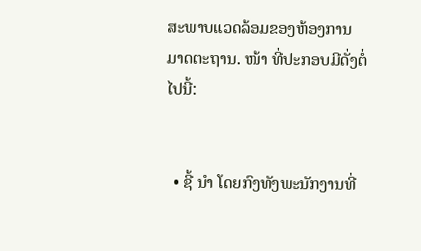ສະພາບແວດລ້ອມຂອງຫ້ອງການມາດຕະຖານ. ໜ້າ ທີ່ປະກອບມີດັ່ງຕໍ່ໄປນີ້:


  • ຊີ້ ນຳ ໂດຍກົງທັງພະນັກງານທີ່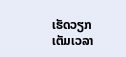ເຮັດວຽກເຕັມເວລາ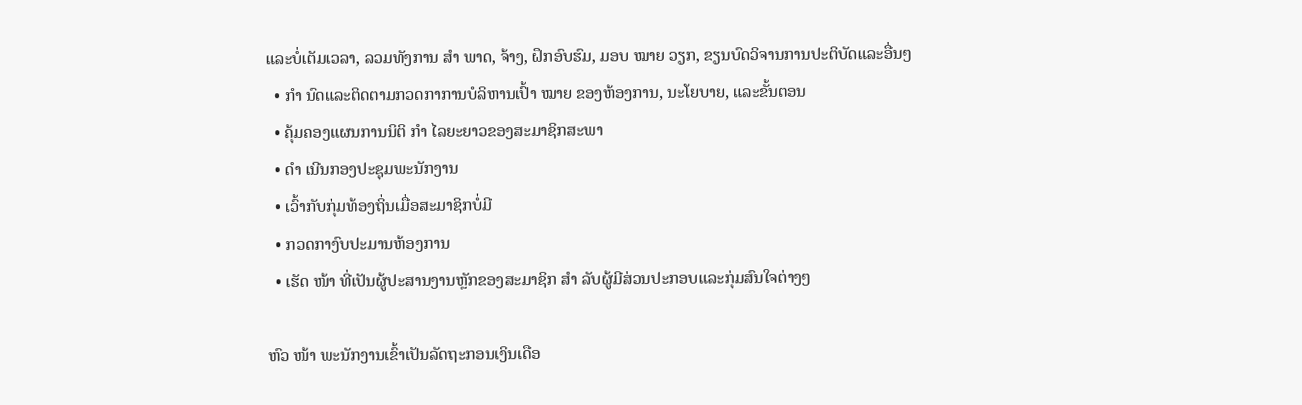ແລະບໍ່ເຕັມເວລາ, ລວມທັງການ ສຳ ພາດ, ຈ້າງ, ຝຶກອົບຮົມ, ມອບ ໝາຍ ວຽກ, ຂຽນບົດວິຈານການປະຕິບັດແລະອື່ນໆ
  • ກຳ ນົດແລະຕິດຕາມກວດກາການບໍລິຫານເປົ້າ ໝາຍ ຂອງຫ້ອງການ, ນະໂຍບາຍ, ແລະຂັ້ນຕອນ
  • ຄຸ້ມຄອງແຜນການນິຕິ ກຳ ໄລຍະຍາວຂອງສະມາຊິກສະພາ
  • ດຳ ເນີນກອງປະຊຸມພະນັກງານ
  • ເວົ້າກັບກຸ່ມທ້ອງຖິ່ນເມື່ອສະມາຊິກບໍ່ມີ
  • ກວດກາງົບປະມານຫ້ອງການ
  • ເຮັດ ໜ້າ ທີ່ເປັນຜູ້ປະສານງານຫຼັກຂອງສະມາຊິກ ສຳ ລັບຜູ້ມີສ່ວນປະກອບແລະກຸ່ມສົນໃຈຕ່າງໆ

ຫົວ ໜ້າ ພະນັກງານເຂົ້າເປັນລັດຖະກອນເງິນເດືອ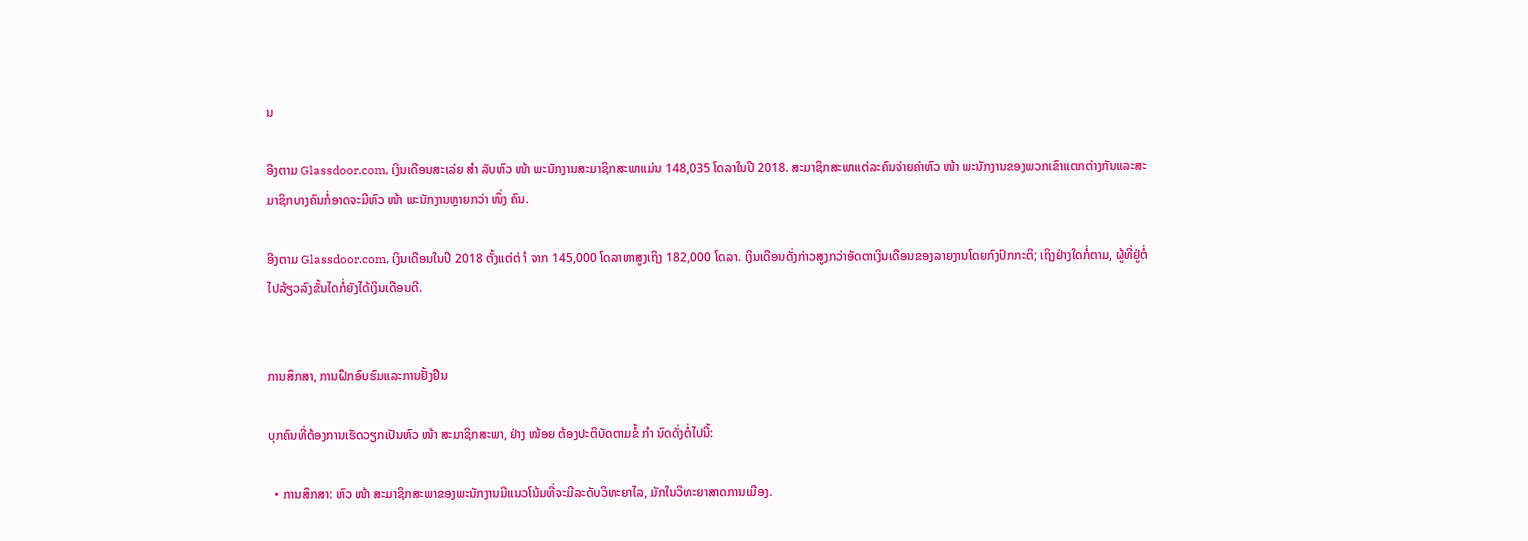ນ

ອີງຕາມ Glassdoor.com, ເງິນເດືອນສະເລ່ຍ ສຳ ລັບຫົວ ໜ້າ ພະນັກງານສະມາຊິກສະພາແມ່ນ 148,035 ໂດລາໃນປີ 2018. ສະມາຊິກສະພາແຕ່ລະຄົນຈ່າຍຄ່າຫົວ ໜ້າ ພະນັກງານຂອງພວກເຂົາແຕກຕ່າງກັນແລະສະມາຊິກບາງຄົນກໍ່ອາດຈະມີຫົວ ໜ້າ ພະນັກງານຫຼາຍກວ່າ ໜຶ່ງ ຄົນ.

ອີງຕາມ Glassdoor.com, ເງິນເດືອນໃນປີ 2018 ຕັ້ງແຕ່ຕ່ ຳ ຈາກ 145,000 ໂດລາຫາສູງເຖິງ 182,000 ໂດລາ. ເງິນເດືອນດັ່ງກ່າວສູງກວ່າອັດຕາເງິນເດືອນຂອງລາຍງານໂດຍກົງປົກກະຕິ; ເຖິງຢ່າງໃດກໍ່ຕາມ, ຜູ້ທີ່ຢູ່ຕໍ່ໄປລ້ຽວລົງຂັ້ນໄດກໍ່ຍັງໄດ້ເງິນເດືອນດີ.


ການສຶກສາ, ການຝຶກອົບຮົມແລະການຢັ້ງຢືນ

ບຸກຄົນທີ່ຕ້ອງການເຮັດວຽກເປັນຫົວ ໜ້າ ສະມາຊິກສະພາ, ຢ່າງ ໜ້ອຍ ຕ້ອງປະຕິບັດຕາມຂໍ້ ກຳ ນົດດັ່ງຕໍ່ໄປນີ້:

  • ການສຶກສາ: ຫົວ ໜ້າ ສະມາຊິກສະພາຂອງພະນັກງານມີແນວໂນ້ມທີ່ຈະມີລະດັບວິທະຍາໄລ, ມັກໃນວິທະຍາສາດການເມືອງ.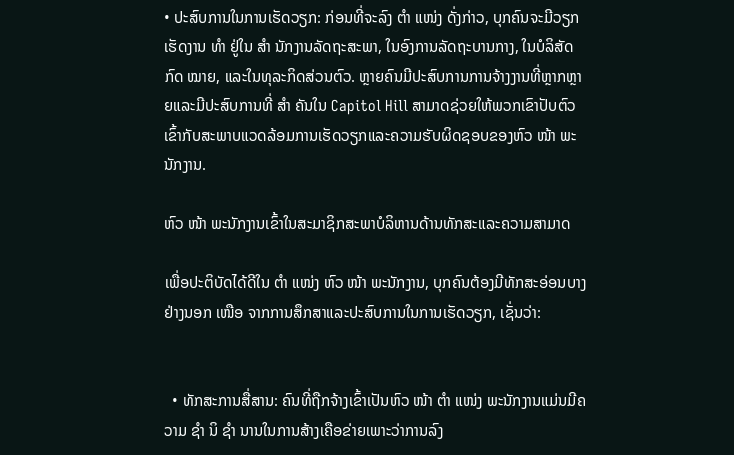• ປະສົບການໃນການເຮັດວຽກ: ກ່ອນທີ່ຈະລົງ ຕຳ ແໜ່ງ ດັ່ງກ່າວ, ບຸກຄົນຈະມີວຽກເຮັດງານ ທຳ ຢູ່ໃນ ສຳ ນັກງານລັດຖະສະພາ, ໃນອົງການລັດຖະບານກາງ, ໃນບໍລິສັດກົດ ໝາຍ, ແລະໃນທຸລະກິດສ່ວນຕົວ. ຫຼາຍຄົນມີປະສົບການການຈ້າງງານທີ່ຫຼາກຫຼາຍແລະມີປະສົບການທີ່ ສຳ ຄັນໃນ Capitol Hill ສາມາດຊ່ວຍໃຫ້ພວກເຂົາປັບຕົວເຂົ້າກັບສະພາບແວດລ້ອມການເຮັດວຽກແລະຄວາມຮັບຜິດຊອບຂອງຫົວ ໜ້າ ພະນັກງານ.

ຫົວ ໜ້າ ພະນັກງານເຂົ້າໃນສະມາຊິກສະພາບໍລິຫານດ້ານທັກສະແລະຄວາມສາມາດ

ເພື່ອປະຕິບັດໄດ້ດີໃນ ຕຳ ແໜ່ງ ຫົວ ໜ້າ ພະນັກງານ, ບຸກຄົນຕ້ອງມີທັກສະອ່ອນບາງຢ່າງນອກ ເໜືອ ຈາກການສຶກສາແລະປະສົບການໃນການເຮັດວຽກ, ເຊັ່ນວ່າ:


  • ທັກສະການສື່ສານ: ຄົນທີ່ຖືກຈ້າງເຂົ້າເປັນຫົວ ໜ້າ ຕຳ ແໜ່ງ ພະນັກງານແມ່ນມີຄວາມ ຊຳ ນິ ຊຳ ນານໃນການສ້າງເຄືອຂ່າຍເພາະວ່າການລົງ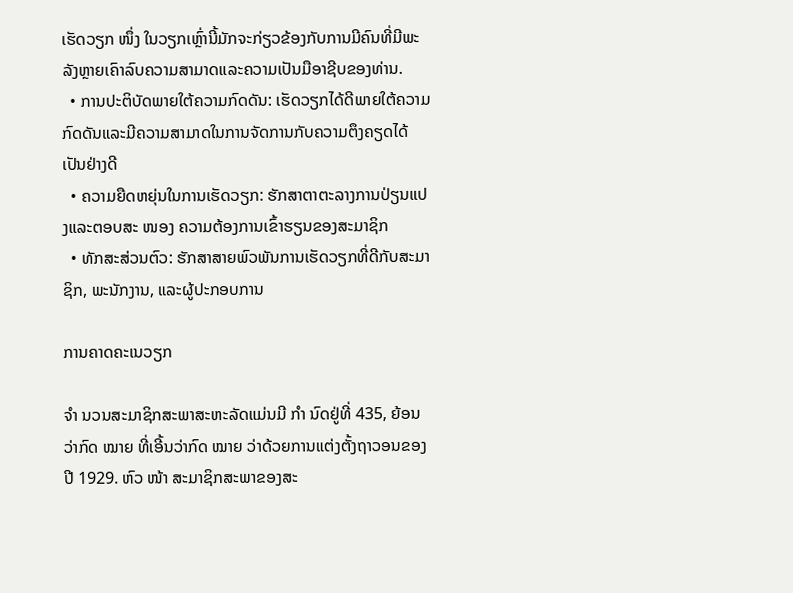ເຮັດວຽກ ໜຶ່ງ ໃນວຽກເຫຼົ່ານີ້ມັກຈະກ່ຽວຂ້ອງກັບການມີຄົນທີ່ມີພະລັງຫຼາຍເຄົາລົບຄວາມສາມາດແລະຄວາມເປັນມືອາຊີບຂອງທ່ານ.
  • ການປະຕິບັດພາຍໃຕ້ຄວາມກົດດັນ: ເຮັດວຽກໄດ້ດີພາຍໃຕ້ຄວາມກົດດັນແລະມີຄວາມສາມາດໃນການຈັດການກັບຄວາມຕຶງຄຽດໄດ້ເປັນຢ່າງດີ
  • ຄວາມຍືດຫຍຸ່ນໃນການເຮັດວຽກ: ຮັກສາຕາຕະລາງການປ່ຽນແປງແລະຕອບສະ ໜອງ ຄວາມຕ້ອງການເຂົ້າຮຽນຂອງສະມາຊິກ
  • ທັກສະສ່ວນຕົວ: ຮັກສາສາຍພົວພັນການເຮັດວຽກທີ່ດີກັບສະມາຊິກ, ພະນັກງານ, ແລະຜູ້ປະກອບການ

ການຄາດຄະເນວຽກ

ຈຳ ນວນສະມາຊິກສະພາສະຫະລັດແມ່ນມີ ກຳ ນົດຢູ່ທີ່ 435, ຍ້ອນວ່າກົດ ໝາຍ ທີ່ເອີ້ນວ່າກົດ ໝາຍ ວ່າດ້ວຍການແຕ່ງຕັ້ງຖາວອນຂອງປີ 1929. ຫົວ ໜ້າ ສະມາຊິກສະພາຂອງສະ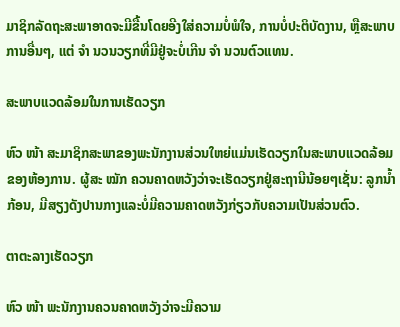ມາຊິກລັດຖະສະພາອາດຈະມີຂື້ນໂດຍອີງໃສ່ຄວາມບໍ່ພໍໃຈ, ການບໍ່ປະຕິບັດງານ, ຫຼືສະພາບການອື່ນໆ, ແຕ່ ຈຳ ນວນວຽກທີ່ມີຢູ່ຈະບໍ່ເກີນ ຈຳ ນວນຕົວແທນ.

ສະພາບແວດລ້ອມໃນການເຮັດວຽກ

ຫົວ ໜ້າ ສະມາຊິກສະພາຂອງພະນັກງານສ່ວນໃຫຍ່ແມ່ນເຮັດວຽກໃນສະພາບແວດລ້ອມຂອງຫ້ອງການ. ຜູ້ສະ ໝັກ ຄວນຄາດຫວັງວ່າຈະເຮັດວຽກຢູ່ສະຖານີນ້ອຍໆເຊັ່ນ: ລູກນໍ້າກ້ອນ, ມີສຽງດັງປານກາງແລະບໍ່ມີຄວາມຄາດຫວັງກ່ຽວກັບຄວາມເປັນສ່ວນຕົວ.

ຕາຕະລາງເຮັດວຽກ

ຫົວ ໜ້າ ພະນັກງານຄວນຄາດຫວັງວ່າຈະມີຄວາມ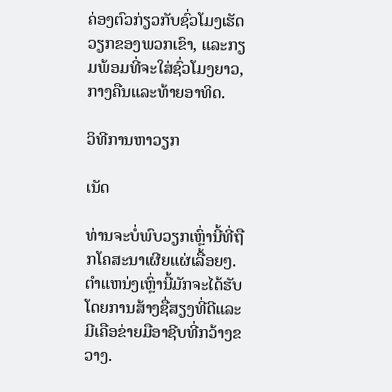ຄ່ອງຕົວກ່ຽວກັບຊົ່ວໂມງເຮັດວຽກຂອງພວກເຂົາ, ແລະກຽມພ້ອມທີ່ຈະໃສ່ຊົ່ວໂມງຍາວ, ກາງຄືນແລະທ້າຍອາທິດ.

ວິທີການຫາວຽກ

ເນັດ

ທ່ານຈະບໍ່ພົບວຽກເຫຼົ່ານີ້ທີ່ຖືກໂຄສະນາເຜີຍແຜ່ເລື້ອຍໆ. ຕໍາແຫນ່ງເຫຼົ່ານີ້ມັກຈະໄດ້ຮັບໂດຍການສ້າງຊື່ສຽງທີ່ດີແລະມີເຄືອຂ່າຍມືອາຊີບທີ່ກວ້າງຂວາງ.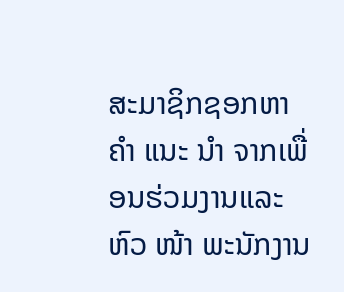ສະມາຊິກຊອກຫາ ຄຳ ແນະ ນຳ ຈາກເພື່ອນຮ່ວມງານແລະຫົວ ໜ້າ ພະນັກງານ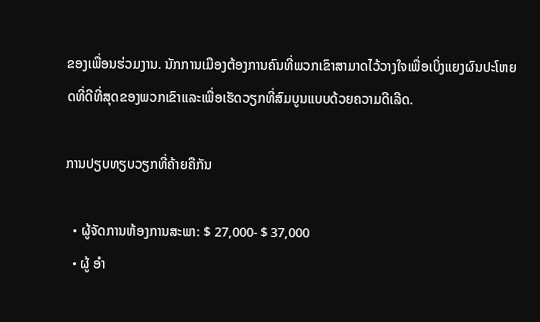ຂອງເພື່ອນຮ່ວມງານ. ນັກການເມືອງຕ້ອງການຄົນທີ່ພວກເຂົາສາມາດໄວ້ວາງໃຈເພື່ອເບິ່ງແຍງຜົນປະໂຫຍດທີ່ດີທີ່ສຸດຂອງພວກເຂົາແລະເພື່ອເຮັດວຽກທີ່ສົມບູນແບບດ້ວຍຄວາມດີເລີດ.

ການປຽບທຽບວຽກທີ່ຄ້າຍຄືກັນ

  • ຜູ້ຈັດການຫ້ອງການສະພາ: $ 27,000- $ 37,000
  • ຜູ້ ອຳ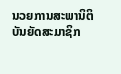ນວຍການສະພານິຕິບັນຍັດສະມາຊິກ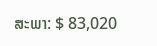ສະພາ: $ 83,020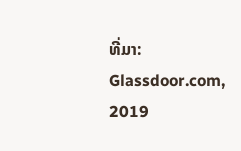ທີ່ມາ: Glassdoor.com, 2019